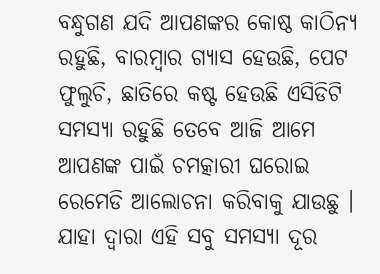ବନ୍ଧୁଗଣ ଯଦି ଆପଣଙ୍କର କୋଷ୍ଠ କାଠିନ୍ଯ ରହୁଛି, ବାରମ୍ବାର ଗ୍ଯାସ ହେଉଛି, ପେଟ ଫୁଲୁଚି, ଛାତିରେ କଷ୍ଟ ହେଉଛି ଏସିଡିଟି ସମସ୍ଯା ରହୁଛି ତେବେ ଆଜି ଆମେ ଆପଣଙ୍କ ପାଇଁ ଚମତ୍କାରୀ ଘରୋଇ ରେମେଡି ଆଲୋଚନା କରିବାକୁ ଯାଉଛୁ । ଯାହା ଦ୍ଵାରା ଏହି ସବୁ ସମସ୍ଯା ଦୂର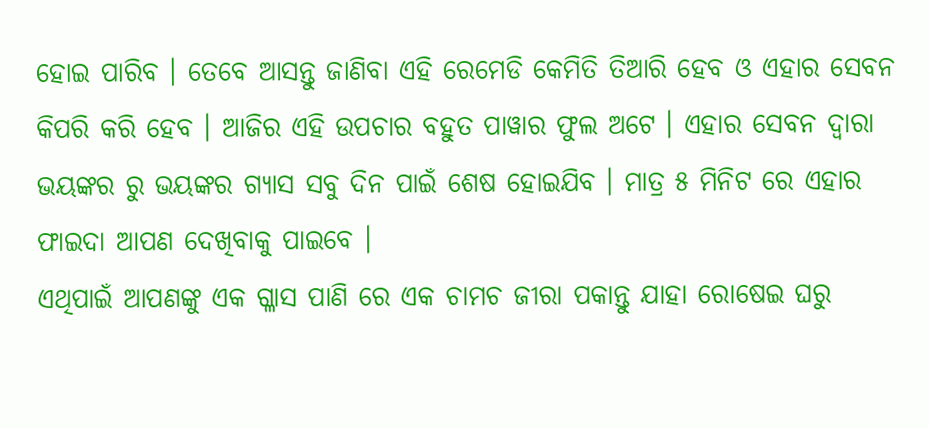ହୋଇ ପାରିବ । ତେବେ ଆସନ୍ତୁ ଜାଣିବା ଏହି ରେମେଡି କେମିତି ତିଆରି ହେବ ଓ ଏହାର ସେବନ କିପରି କରି ହେବ । ଆଜିର ଏହି ଉପଚାର ବହୁତ ପାୱାର ଫୁଲ ଅଟେ । ଏହାର ସେବନ ଦ୍ଵାରା ଭୟଙ୍କର ରୁ ଭୟଙ୍କର ଗ୍ଯାସ ସବୁ ଦିନ ପାଇଁ ଶେଷ ହୋଇଯିବ । ମାତ୍ର ୫ ମିନିଟ ରେ ଏହାର ଫାଇଦା ଆପଣ ଦେଖିବାକୁ ପାଇବେ ।
ଏଥିପାଇଁ ଆପଣଙ୍କୁ ଏକ ଗ୍ଳାସ ପାଣି ରେ ଏକ ଚାମଚ ଜୀରା ପକାନ୍ତୁ ଯାହା ରୋଷେଇ ଘରୁ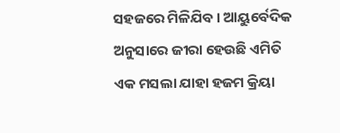ସହଜରେ ମିଳିଯିବ । ଆୟୁର୍ବେଦିକ ଅନୁସାରେ ଜୀରା ହେଉଛି ଏମିତି ଏକ ମସଲା ଯାହା ହଜମ କ୍ରିୟା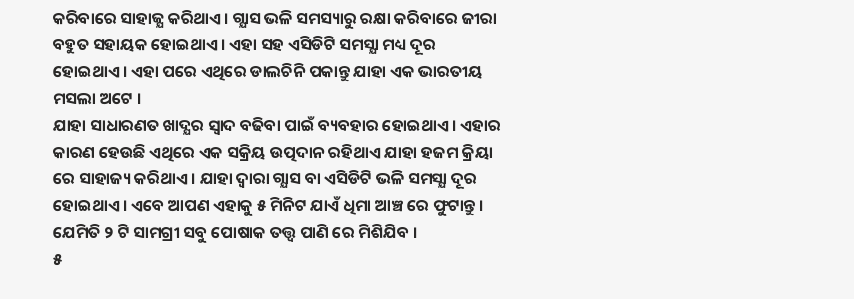କରିବାରେ ସାହାଜ୍ଯ କରିଥାଏ । ଗ୍ଯାସ ଭଳି ସମସ୍ୟାରୁ ରକ୍ଷା କରିବାରେ ଜୀରା ବହୁତ ସହାୟକ ହୋଇଥାଏ । ଏହା ସହ ଏସିଡିଟି ସମସ୍ଯା ମଧ୍ୟ ଦୂର ହୋଇଥାଏ । ଏହା ପରେ ଏଥିରେ ଡାଲଚିନି ପକାନ୍ତୁ ଯାହା ଏକ ଭାରତୀୟ ମସଲା ଅଟେ ।
ଯାହା ସାଧାରଣତ ଖାଦ୍ଯର ସ୍ଵାଦ ବଢିବା ପାଇଁ ବ୍ୟବହାର ହୋଇଥାଏ । ଏହାର କାରଣ ହେଉଛି ଏଥିରେ ଏକ ସକ୍ରିୟ ଉତ୍ପଦାନ ରହିଥାଏ ଯାହା ହଜମ କ୍ରିୟା ରେ ସାହାଜ୍ୟ କରିଥାଏ । ଯାହା ଦ୍ଵାରା ଗ୍ଯାସ ବା ଏସିଡିଟି ଭଳି ସମସ୍ଯା ଦୂର ହୋଇଥାଏ । ଏବେ ଆପଣ ଏହାକୁ ୫ ମିନିଟ ଯାଏଁ ଧିମା ଆଞ୍ଚ ରେ ଫୁଟାନ୍ତୁ । ଯେମିତି ୨ ଟି ସାମଗ୍ରୀ ସବୁ ପୋଷାକ ତତ୍ତ୍ଵ ପାଣି ରେ ମିଶିଯିବ ।
୫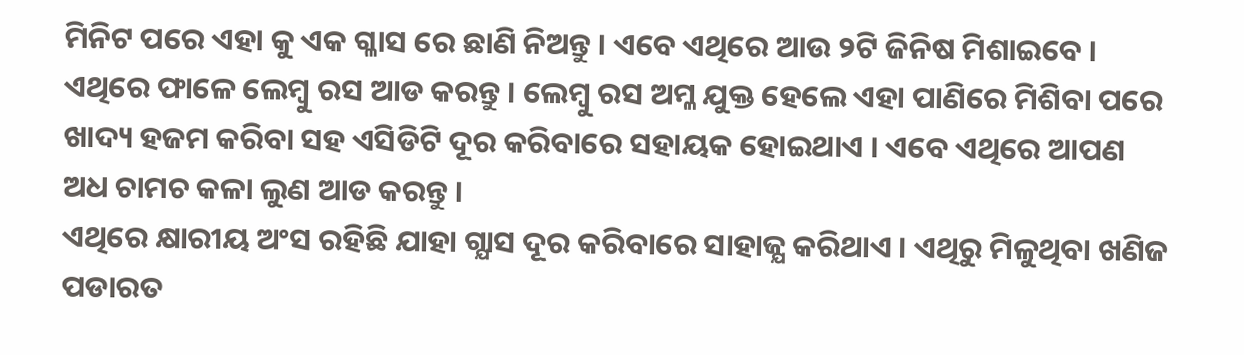ମିନିଟ ପରେ ଏହା କୁ ଏକ ଗ୍ଳାସ ରେ ଛାଣି ନିଅନ୍ତୁ । ଏବେ ଏଥିରେ ଆଉ ୨ଟି ଜିନିଷ ମିଶାଇବେ । ଏଥିରେ ଫାଳେ ଲେମ୍ବୁ ରସ ଆଡ କରନ୍ତୁ । ଲେମ୍ବୁ ରସ ଅମ୍ଳ ଯୁକ୍ତ ହେଲେ ଏହା ପାଣିରେ ମିଶିବା ପରେ ଖାଦ୍ୟ ହଜମ କରିବା ସହ ଏସିଡିଟି ଦୂର କରିବାରେ ସହାୟକ ହୋଇଥାଏ । ଏବେ ଏଥିରେ ଆପଣ ଅଧ ଚାମଚ କଳା ଲୁଣ ଆଡ କରନ୍ତୁ ।
ଏଥିରେ କ୍ଷାରୀୟ ଅଂସ ରହିଛି ଯାହା ଗ୍ଯାସ ଦୂର କରିବାରେ ସାହାଜ୍ଯ କରିଥାଏ । ଏଥିରୁ ମିଳୁଥିବା ଖଣିଜ ପଡାରତ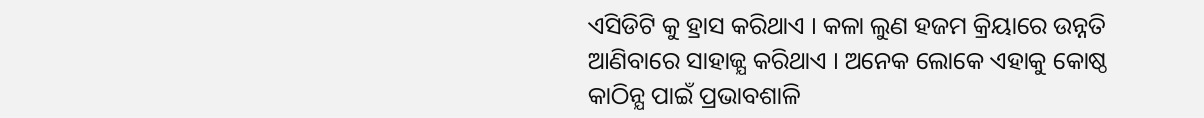ଏସିଡିଟି କୁ ହ୍ରାସ କରିଥାଏ । କଳା ଲୁଣ ହଜମ କ୍ରିୟାରେ ଉନ୍ନତି ଆଣିବାରେ ସାହାଜ୍ଯ କରିଥାଏ । ଅନେକ ଲୋକେ ଏହାକୁ କୋଷ୍ଠ କାଠିନ୍ଯ ପାଇଁ ପ୍ରଭାବଶାଳି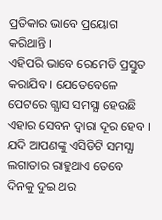ପ୍ରତିକାର ଭାବେ ପ୍ରୟୋଗ କରିଥାନ୍ତି ।
ଏହିପରି ଭାବେ ରେମେଡି ପ୍ରସ୍ତୁତ କରାଯିବ । ଯେତେବେଳେ ପେଟରେ ଗ୍ଯାସ ସମସ୍ଯା ହେଉଛି ଏହାର ସେବନ ଦ୍ଵାରା ଦୂର ହେବ । ଯଦି ଆପଣଙ୍କୁ ଏସିଡିଟି ସମସ୍ଯା ଲଗାତାର ରାହୁଥାଏ ତେବେ ଦିନକୁ ଦୁଇ ଥର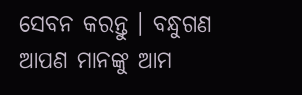ସେବନ କରନ୍ତୁ । ବନ୍ଧୁଗଣ ଆପଣ ମାନଙ୍କୁ ଆମ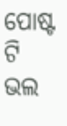ପୋଷ୍ଟ ଟି ଭଲ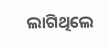ଲାଗିଥିଲେ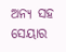ଅନ୍ୟ ସହ ସେୟାର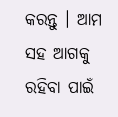କରନ୍ତୁ । ଆମ ସହ ଆଗକୁ ରହିବା ପାଇଁ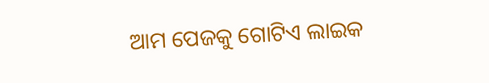ଆମ ପେଜକୁ ଗୋଟିଏ ଲାଇକ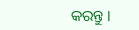କରନ୍ତୁ ।